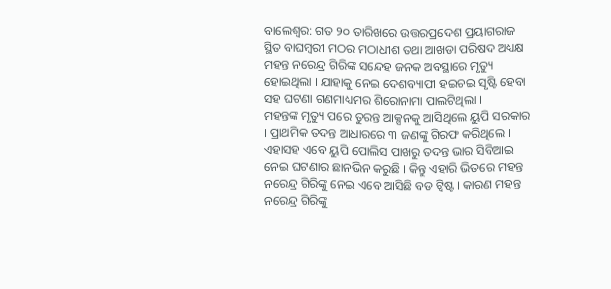ବାଲେଶ୍ବର: ଗତ ୨୦ ତାରିଖରେ ଉତ୍ତରପ୍ରଦେଶ ପ୍ରୟାଗରାଜ ସ୍ଥିତ ବାଘମ୍ବରୀ ମଠର ମଠାଧୀଶ ତଥା ଆଖଡା ପରିଷଦ ଅଧ୍ୟକ୍ଷ ମହନ୍ତ ନରେନ୍ଦ୍ର ଗିରିଙ୍କ ସନ୍ଦେହ ଜନକ ଅବସ୍ଥାରେ ମୃତ୍ୟୁ ହୋଇଥିଲା । ଯାହାକୁ ନେଇ ଦେଶବ୍ୟାପୀ ହଇଚଇ ସୃଷ୍ଟି ହେବା ସହ ଘଟଣା ଗଣମାଧ୍ୟମର ଶିରୋନାମା ପାଲଟିଥିଲା ।
ମହନ୍ତଙ୍କ ମୃତ୍ୟୁ ପରେ ତୁରନ୍ତ ଆକ୍ସନକୁ ଆସିଥିଲେ ୟୁପି ସରକାର । ପ୍ରାଥମିକ ତଦନ୍ତ ଆଧାରରେ ୩ ଜଣଙ୍କୁ ଗିରଫ କରିଥିଲେ । ଏହାସହ ଏବେ ୟୁପି ପୋଲିସ ପାଖରୁ ତଦନ୍ତ ଭାର ସିବିଆଇ ନେଇ ଘଟଣାର ଛାନଭିନ କରୁଛି । କିନ୍ତୁ ଏହାରି ଭିତରେ ମହନ୍ତ ନରେନ୍ଦ୍ର ଗିରିଙ୍କୁ ନେଇ ଏବେ ଆସିଛି ବଡ ଟ୍ବିଷ୍ଟ । କାରଣ ମହନ୍ତ ନରେନ୍ଦ୍ର ଗିରିଙ୍କୁ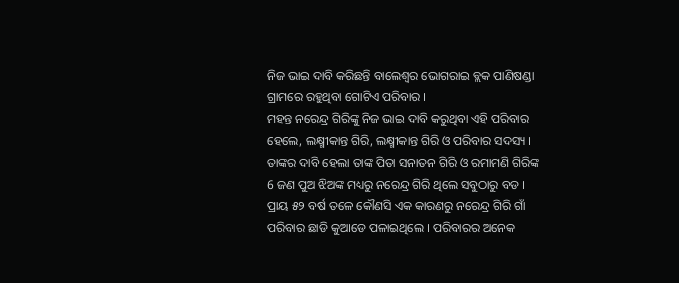ନିଜ ଭାଇ ଦାବି କରିଛନ୍ତି ବାଲେଶ୍ବର ଭୋଗରାଇ ବ୍ଲକ ପାଣିଷଣ୍ଡା ଗ୍ରାମରେ ରହୁଥିବା ଗୋଟିଏ ପରିବାର ।
ମହନ୍ତ ନରେନ୍ଦ୍ର ଗିରିଙ୍କୁ ନିଜ ଭାଇ ଦାବି କରୁଥିବା ଏହି ପରିବାର ହେଲେ, ଲକ୍ଷ୍ମୀକାନ୍ତ ଗିରି, ଲକ୍ଷ୍ମୀକାନ୍ତ ଗିରି ଓ ପରିବାର ସଦସ୍ୟ । ତାଙ୍କର ଦାବି ହେଲା ତାଙ୍କ ପିତା ସନାତନ ଗିରି ଓ ରମାମଣି ଗିରିଙ୍କ 6 ଜଣ ପୁଅ ଝିଅଙ୍କ ମଧ୍ୟରୁ ନରେନ୍ଦ୍ର ଗିରି ଥିଲେ ସବୁଠାରୁ ବଡ । ପ୍ରାୟ ୫୨ ବର୍ଷ ତଳେ କୌଣସି ଏକ କାରଣରୁ ନରେନ୍ଦ୍ର ଗିରି ଗାଁ ପରିବାର ଛାଡି କୁଆଡେ ପଳାଇଥିଲେ । ପରିବାରର ଅନେକ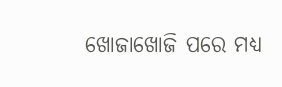ଖୋଜାଖୋଜି ପରେ ମଧ୍ୟ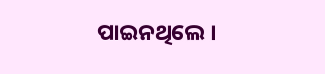ପାଇନଥିଲେ ।